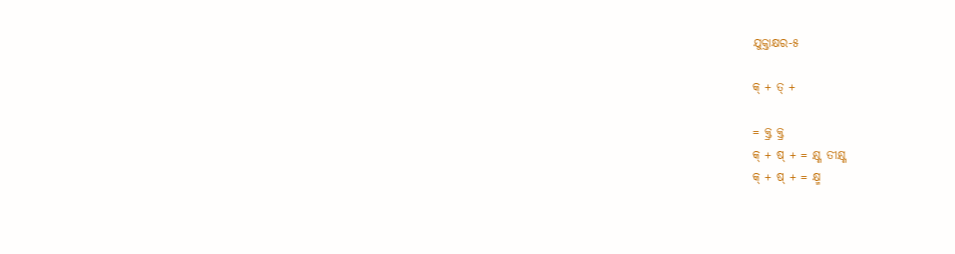ଯୁକ୍ତାକ୍ଷର-୫

କ୍ + ତ୍ +

= କ୍ତ୍ର କ୍ତ୍ର
କ୍ + ଷ୍ + = କ୍ଷ୍ଣ ତୀକ୍ଷ୍ଣ
କ୍ + ଷ୍ + = କ୍ଷ୍ମ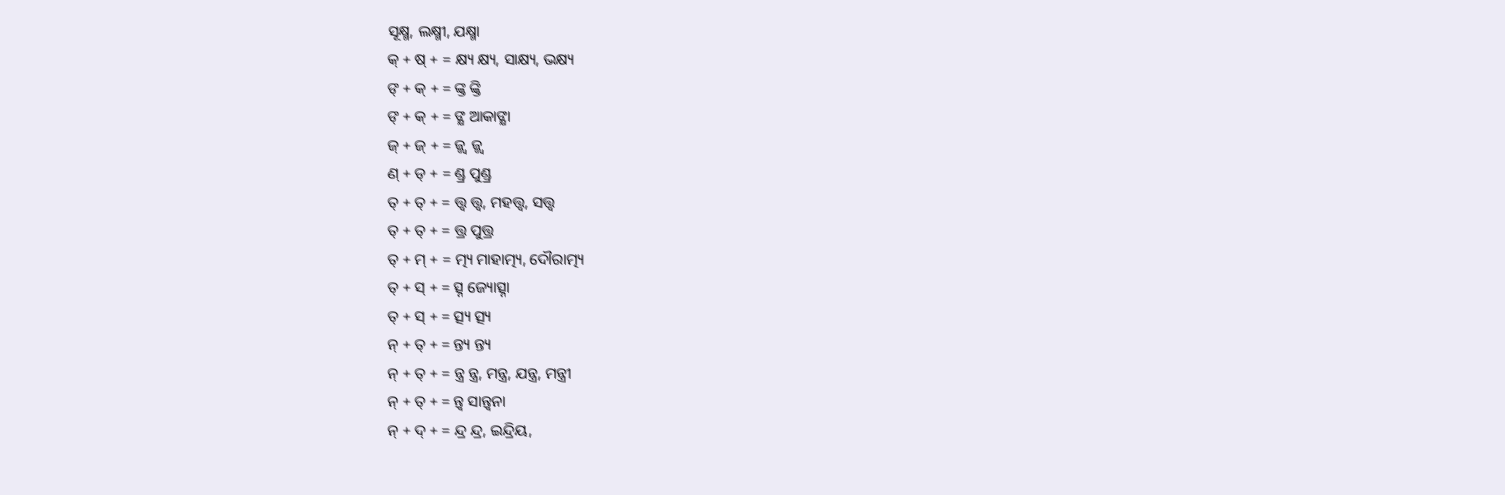ସୂକ୍ଷ୍ମ, ଲକ୍ଷ୍ମୀ, ଯକ୍ଷ୍ମା
କ୍ + ଷ୍ + = କ୍ଷ୍ୟ କ୍ଷ୍ୟ, ସାକ୍ଷ୍ୟ, ଭକ୍ଷ୍ୟ
ଙ୍ + କ୍ + = ଙ୍କ୍ତ ଙ୍କ୍ତି
ଙ୍ + କ୍ + = ଙ୍କ୍ଷ ଆକାଙ୍କ୍ଷା
ଜ୍ + ଜ୍ + = ଜ୍ଜ୍ବ ଜ୍ଜ୍ବ
ଣ୍ + ଡ୍ + = ଣ୍ଡ୍ର ପୁଣ୍ଡ୍ର
ତ୍ + ତ୍ + = ତ୍ତ୍ବ ତ୍ତ୍ବ, ମହତ୍ତ୍ବ, ସତ୍ତ୍ବ
ତ୍ + ତ୍ + = ତ୍ତ୍ର ପୁତ୍ତ୍ର
ତ୍ + ମ୍ + = ତ୍ମ୍ୟ ମାହାତ୍ମ୍ୟ, ଦୌରାତ୍ମ୍ୟ
ତ୍ + ସ୍ + = ତ୍ସ୍ନ ଜ୍ୟୋତ୍ସ୍ନା
ତ୍ + ସ୍ + = ତ୍ସ୍ୟ ତ୍ସ୍ୟ
ନ୍ + ତ୍ + = ନ୍ତ୍ୟ ନ୍ତ୍ୟ
ନ୍ + ତ୍ + = ନ୍ତ୍ର ନ୍ତ୍ର, ମନ୍ତ୍ର, ଯନ୍ତ୍ର, ମନ୍ତ୍ରୀ
ନ୍ + ତ୍ + = ନ୍ତ୍ବ ସାନ୍ତ୍ବନା
ନ୍ + ଦ୍ + = ନ୍ଦ୍ର ନ୍ଦ୍ର, ଇନ୍ଦ୍ରିୟ,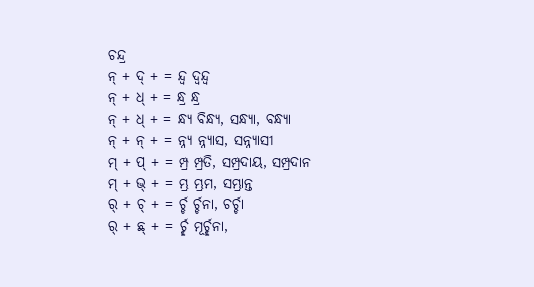ଚନ୍ଦ୍ର
ନ୍ + ଦ୍ + = ନ୍ଦ୍ବ ଦ୍ବନ୍ଦ୍ବ
ନ୍ + ଧ୍ + = ନ୍ଧ୍ର ନ୍ଧ୍ର
ନ୍ + ଧ୍ + = ନ୍ଧ୍ଯ ବିନ୍ଧ୍ୟ, ସନ୍ଧ୍ୟା, ବନ୍ଧ୍ୟା
ନ୍ + ନ୍ + = ନ୍ନ୍ୟ ନ୍ନ୍ୟାସ, ସନ୍ନ୍ୟାସୀ
ମ୍ + ପ୍ + = ମ୍ପ୍ର ମ୍ପ୍ରତି, ସମ୍ପ୍ରଦାୟ, ସମ୍ପ୍ରଦାନ
ମ୍ + ଭ୍ + = ମ୍ଭ୍ର ମ୍ଭ୍ରମ, ସମ୍ଭ୍ରାନ୍ତ
ର୍ + ଚ୍ + = ର୍ଚ୍ଚ ର୍ଚ୍ଚନା, ଚର୍ଚ୍ଚା
ର୍ + ଛ୍ + = ର୍ଚ୍ଛ ମୂର୍ଚ୍ଛନା,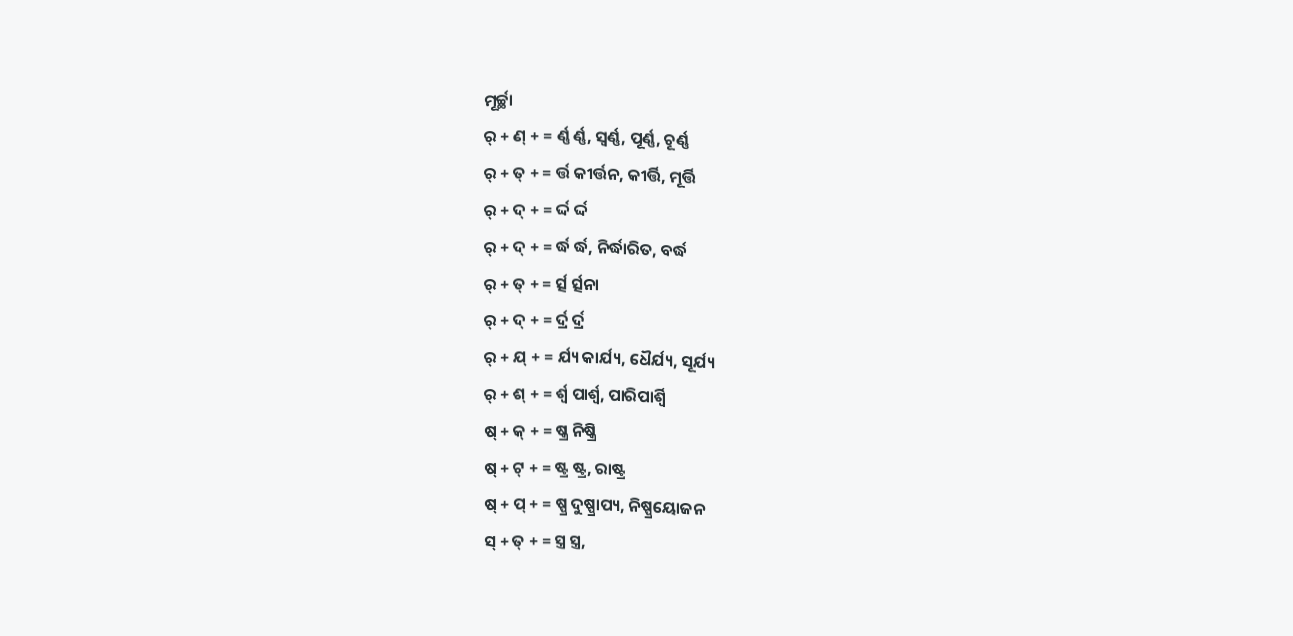ମୂର୍ଚ୍ଛା
ର୍ + ଣ୍ + = ର୍ଣ୍ଣ ର୍ଣ୍ଣ, ସ୍ବର୍ଣ୍ଣ, ପୂର୍ଣ୍ଣ, ଚୂର୍ଣ୍ଣ
ର୍ + ତ୍ + = ର୍ତ୍ତ କୀର୍ତ୍ତନ, କୀର୍ତ୍ତି, ମୂର୍ତ୍ତି
ର୍ + ଦ୍ + = ର୍ଦ୍ଦ ର୍ଦ୍ଦ
ର୍ + ଦ୍ + = ର୍ଦ୍ଧ ର୍ଦ୍ଧ, ନିର୍ଦ୍ଧାରିତ, ବର୍ଦ୍ଧ
ର୍ + ତ୍ + = ର୍ତ୍ସ ର୍ତ୍ସନା
ର୍ + ଦ୍ + = ର୍ଦ୍ର ର୍ଦ୍ର
ର୍ + ଯ୍ + = ର୍ଯ୍ୟ କାର୍ଯ୍ୟ, ଧୈର୍ଯ୍ୟ, ସୂର୍ଯ୍ୟ
ର୍ + ଶ୍ + = ର୍ଶ୍ବ ପାର୍ଶ୍ବ, ପାରିପାର୍ଶ୍ବି
ଷ୍ + କ୍ + = ଷ୍କ୍ର ନିଷ୍କ୍ରି
ଷ୍ + ଟ୍ + = ଷ୍ଟ୍ର ଷ୍ଟ୍ର, ରାଷ୍ଟ୍ର
ଷ୍ + ପ୍ + = ଷ୍ପ୍ର ଦୁଷ୍ପ୍ରାପ୍ୟ, ନିଷ୍ପ୍ରୟୋଜନ
ସ୍ + ତ୍ + = ସ୍ତ୍ର ସ୍ତ୍ର,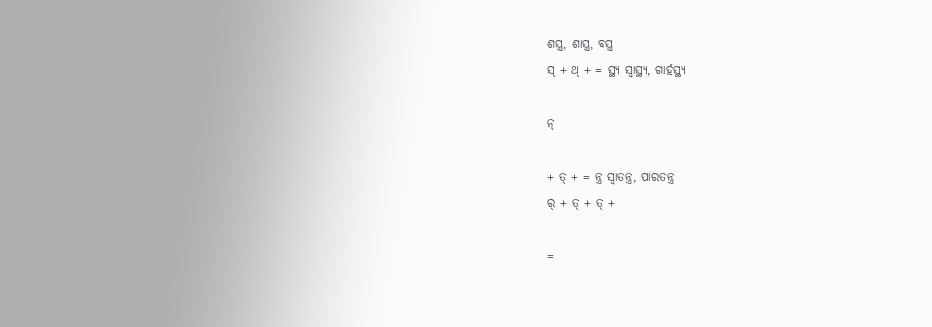ଶସ୍ତ୍ର, ଶାସ୍ତ୍ର, ବସ୍ତ୍ର
ସ୍ + ଥ୍ + = ସ୍ଥ୍ୟ ସ୍ବାସ୍ଥ୍ୟ, ଗାର୍ହସ୍ଥ୍ୟ

ନ୍

+ ତ୍ + = ନ୍ତ୍ର ସ୍ବାତନ୍ତ୍ର, ପାରତନ୍ତ୍ର
ର୍ + ତ୍ + ତ୍ +

=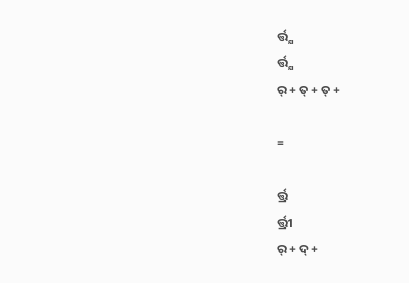ର୍ତ୍ତ୍ଯ
ର୍ତ୍ତ୍ଯ
ର୍ + ତ୍ + ତ୍ +

=

ର୍ତ୍ତ୍ର
ର୍ତ୍ତ୍ରୀ
ର୍ + ଦ୍ +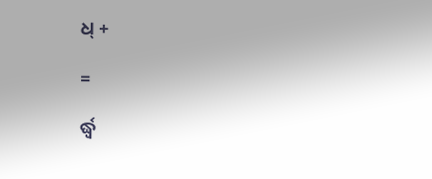ଧ୍ +

=

ର୍ଦ୍ଧ୍ବ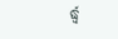ର୍ଦ୍ଧ୍ବ